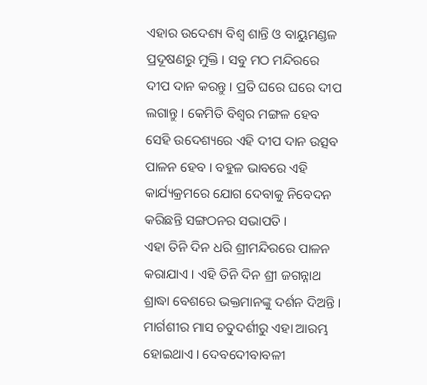ଏହାର ଉଦେଶ୍ୟ ବିଶ୍ୱ ଶାନ୍ତି ଓ ବାୟୁମଣ୍ଡଳ ପ୍ରଦୂଷଣରୁ ମୁକ୍ତି । ସବୁ ମଠ ମନ୍ଦିରରେ ଦୀପ ଦାନ କରନ୍ତୁ । ପ୍ରତି ଘରେ ଘରେ ଦୀପ ଲଗାନ୍ତୁ । କେମିତି ବିଶ୍ୱର ମଙ୍ଗଳ ହେବ ସେହି ଉଦେଶ୍ୟରେ ଏହି ଦୀପ ଦାନ ଉତ୍ସବ ପାଳନ ହେବ । ବହୁଳ ଭାବରେ ଏହି କାର୍ଯ୍ୟକ୍ରମରେ ଯୋଗ ଦେବାକୁ ନିବେଦନ କରିଛନ୍ତି ସଙ୍ଗଠନର ସଭାପତି ।
ଏହା ତିନି ଦିନ ଧରି ଶ୍ରୀମନ୍ଦିରରେ ପାଳନ କରାଯାଏ । ଏହି ତିନି ଦିନ ଶ୍ରୀ ଜଗନ୍ନାଥ ଶ୍ରାଦ୍ଧା ବେଶରେ ଭକ୍ତମାନଙ୍କୁ ଦର୍ଶନ ଦିଅନ୍ତି । ମାର୍ଗଶୀର ମାସ ଚତୁଦର୍ଶୀରୁ ଏହା ଆରମ୍ଭ ହୋଇଥାଏ । ଦେବଦେୀବାବଳୀ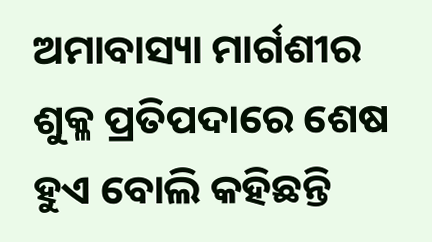ଅମାବାସ୍ୟା ମାର୍ଗଶୀର ଶୁକ୍ଳ ପ୍ରତିପଦାରେ ଶେଷ ହୁଏ ବୋଲି କହିଛନ୍ତି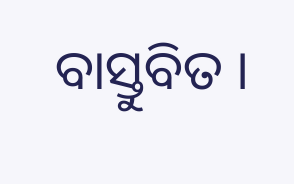ବାସ୍ତୁବିତ ।